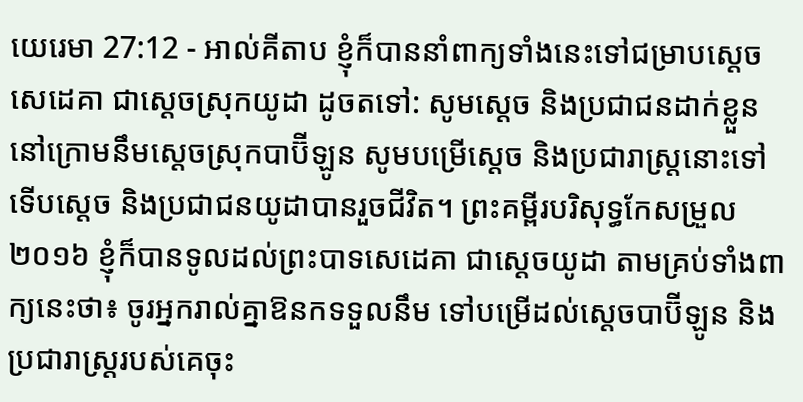យេរេមា 27:12 - អាល់គីតាប ខ្ញុំក៏បាននាំពាក្យទាំងនេះទៅជម្រាបស្តេចសេដេគា ជាស្ដេចស្រុកយូដា ដូចតទៅ: សូមស្តេច និងប្រជាជនដាក់ខ្លួននៅក្រោមនឹមស្ដេចស្រុកបាប៊ីឡូន សូមបម្រើស្ដេច និងប្រជារាស្ត្រនោះទៅ ទើបស្តេច និងប្រជាជនយូដាបានរួចជីវិត។ ព្រះគម្ពីរបរិសុទ្ធកែសម្រួល ២០១៦ ខ្ញុំក៏បានទូលដល់ព្រះបាទសេដេគា ជាស្តេចយូដា តាមគ្រប់ទាំងពាក្យនេះថា៖ ចូរអ្នករាល់គ្នាឱនកទទួលនឹម ទៅបម្រើដល់ស្តេចបាប៊ីឡូន និងប្រជារាស្ត្ររបស់គេចុះ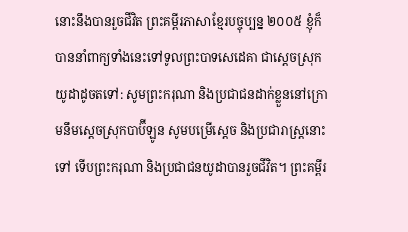នោះនឹងបានរួចជីវិត ព្រះគម្ពីរភាសាខ្មែរបច្ចុប្បន្ន ២០០៥ ខ្ញុំក៏បាននាំពាក្យទាំងនេះទៅទូលព្រះបាទសេដេគា ជាស្ដេចស្រុកយូដាដូចតទៅ: សូមព្រះករុណា និងប្រជាជនដាក់ខ្លួននៅក្រោមនឹមស្ដេចស្រុកបាប៊ីឡូន សូមបម្រើស្ដេច និងប្រជារាស្ត្រនោះទៅ ទើបព្រះករុណា និងប្រជាជនយូដាបានរួចជីវិត។ ព្រះគម្ពីរ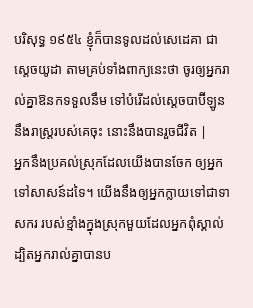បរិសុទ្ធ ១៩៥៤ ខ្ញុំក៏បានទូលដល់សេដេគា ជាស្តេចយូដា តាមគ្រប់ទាំងពាក្យនេះថា ចូរឲ្យអ្នករាល់គ្នាឱនកទទួលនឹម ទៅបំរើដល់ស្តេចបាប៊ីឡូន នឹងរាស្ត្ររបស់គេចុះ នោះនឹងបានរួចជីវិត |
អ្នកនឹងប្រគល់ស្រុកដែលយើងបានចែក ឲ្យអ្នក ទៅសាសន៍ដទៃ។ យើងនឹងឲ្យអ្នកក្លាយទៅជាទាសករ របស់ខ្មាំងក្នុងស្រុកមួយដែលអ្នកពុំស្គាល់ ដ្បិតអ្នករាល់គ្នាបានប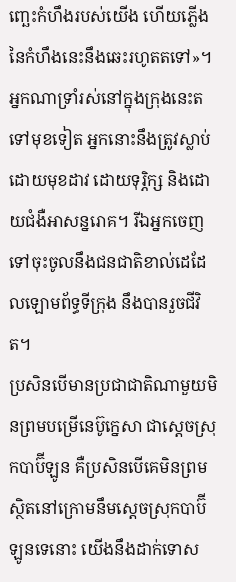ញ្ឆេះកំហឹងរបស់យើង ហើយភ្លើងនៃកំហឹងនេះនឹងឆេះរហូតតទៅ»។
អ្នកណាទ្រាំរស់នៅក្នុងក្រុងនេះតទៅមុខទៀត អ្នកនោះនឹងត្រូវស្លាប់ដោយមុខដាវ ដោយទុរ្ភិក្ស និងដោយជំងឺអាសន្នរោគ។ រីឯអ្នកចេញទៅចុះចូលនឹងជនជាតិខាល់ដេដែលឡោមព័ទ្ធទីក្រុង នឹងបានរួចជីវិត។
ប្រសិនបើមានប្រជាជាតិណាមួយមិនព្រមបម្រើនេប៊ូក្នេសា ជាស្ដេចស្រុកបាប៊ីឡូន គឺប្រសិនបើគេមិនព្រមស្ថិតនៅក្រោមនឹមស្ដេចស្រុកបាប៊ីឡូនទេនោះ យើងនឹងដាក់ទោស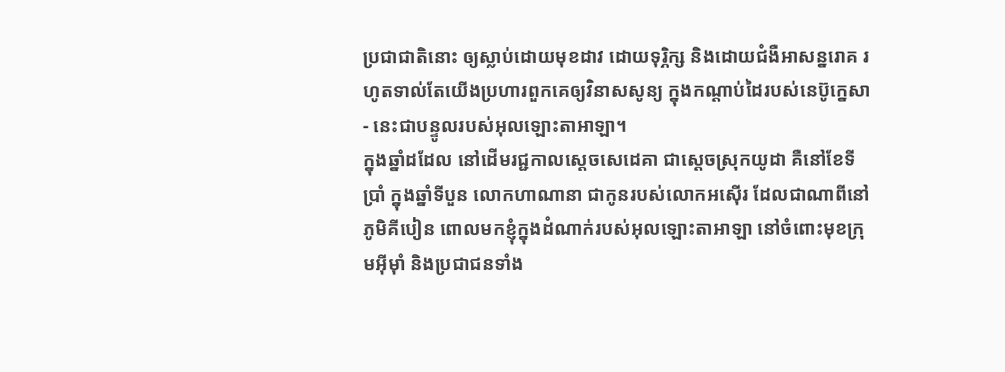ប្រជាជាតិនោះ ឲ្យស្លាប់ដោយមុខដាវ ដោយទុរ្ភិក្ស និងដោយជំងឺអាសន្នរោគ រហូតទាល់តែយើងប្រហារពួកគេឲ្យវិនាសសូន្យ ក្នុងកណ្ដាប់ដៃរបស់នេប៊ូក្នេសា - នេះជាបន្ទូលរបស់អុលឡោះតាអាឡា។
ក្នុងឆ្នាំដដែល នៅដើមរជ្ជកាលស្តេចសេដេគា ជាស្ដេចស្រុកយូដា គឺនៅខែទីប្រាំ ក្នុងឆ្នាំទីបួន លោកហាណានា ជាកូនរបស់លោកអស៊ើរ ដែលជាណាពីនៅភូមិគីបៀន ពោលមកខ្ញុំក្នុងដំណាក់របស់អុលឡោះតាអាឡា នៅចំពោះមុខក្រុមអ៊ីមុាំ និងប្រជាជនទាំង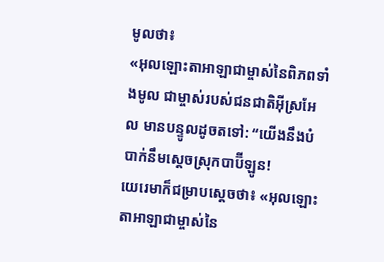មូលថា៖
«អុលឡោះតាអាឡាជាម្ចាស់នៃពិភពទាំងមូល ជាម្ចាស់របស់ជនជាតិអ៊ីស្រអែល មានបន្ទូលដូចតទៅ: “យើងនឹងបំបាក់នឹមស្ដេចស្រុកបាប៊ីឡូន!
យេរេមាក៏ជម្រាបស្ដេចថា៖ «អុលឡោះតាអាឡាជាម្ចាស់នៃ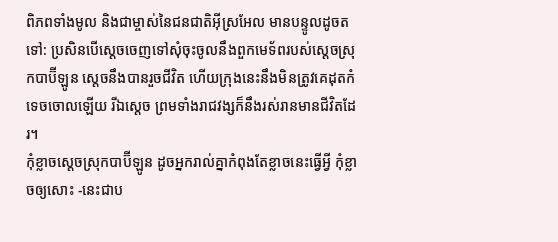ពិភពទាំងមូល និងជាម្ចាស់នៃជនជាតិអ៊ីស្រអែល មានបន្ទូលដូចតទៅ: ប្រសិនបើស្តេចចេញទៅសុំចុះចូលនឹងពួកមេទ័ពរបស់ស្ដេចស្រុកបាប៊ីឡូន ស្តេចនឹងបានរួចជីវិត ហើយក្រុងនេះនឹងមិនត្រូវគេដុតកំទេចចោលឡើយ រីឯស្តេច ព្រមទាំងរាជវង្សក៏នឹងរស់រានមានជីវិតដែរ។
កុំខ្លាចស្ដេចស្រុកបាប៊ីឡូន ដូចអ្នករាល់គ្នាកំពុងតែខ្លាចនេះធ្វើអ្វី កុំខ្លាចឲ្យសោះ -នេះជាប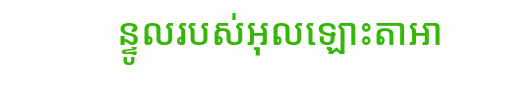ន្ទូលរបស់អុលឡោះតាអា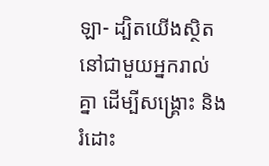ឡា- ដ្បិតយើងស្ថិតនៅជាមួយអ្នករាល់គ្នា ដើម្បីសង្គ្រោះ និងរំដោះ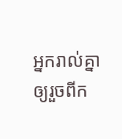អ្នករាល់គ្នា ឲ្យរួចពីក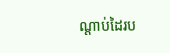ណ្ដាប់ដៃរប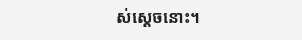ស់ស្ដេចនោះ។